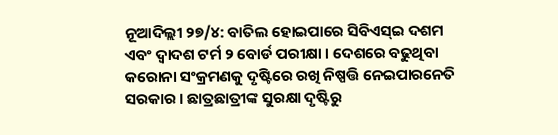ନୂଆଦିଲ୍ଲୀ ୨୭/୪: ବାତିଲ ହୋଇପାରେ ସିବିଏସ୍ଇ ଦଶମ ଏବଂ ଦ୍ୱାଦଶ ଟର୍ମ ୨ ବୋର୍ଡ ପରୀକ୍ଷା । ଦେଶରେ ବଢୁଥିବା କରୋନା ସଂକ୍ରମଣକୁ ଦୃଷ୍ଟିରେ ରଖି ନିଷ୍ପତ୍ତି ନେଇପାରନେତି ସରକାର । ଛାତ୍ରଛାତ୍ରୀଙ୍କ ସୁରକ୍ଷା ଦୃଷ୍ଟିରୁ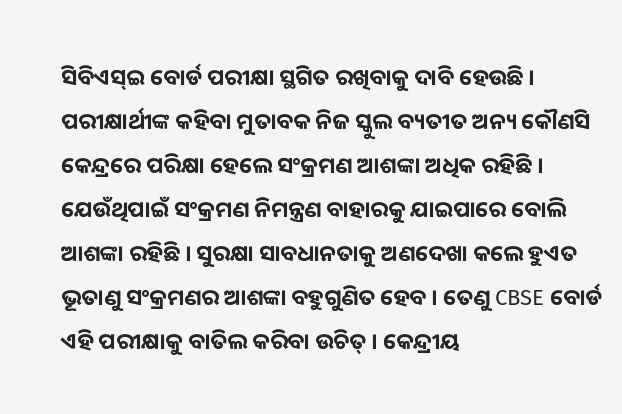ସିବିଏସ୍ଇ ବୋର୍ଡ ପରୀକ୍ଷା ସ୍ଥଗିତ ରଖିବାକୁ ଦାବି ହେଉଛି । ପରୀକ୍ଷାର୍ଥୀଙ୍କ କହିବା ମୁତାବକ ନିଜ ସ୍କୁଲ ବ୍ୟତୀତ ଅନ୍ୟ କୌଣସି କେନ୍ଦ୍ରରେ ପରିକ୍ଷା ହେଲେ ସଂକ୍ରମଣ ଆଶଙ୍କା ଅଧିକ ରହିଛି । ଯେଉଁଥିପାଇଁ ସଂକ୍ରମଣ ନିମନ୍ତ୍ରଣ ବାହାରକୁ ଯାଇପାରେ ବୋଲି ଆଶଙ୍କା ରହିଛି । ସୁରକ୍ଷା ସାବଧାନତାକୁ ଅଣଦେଖା କଲେ ହୁଏତ ଭୂତାଣୁ ସଂକ୍ରମଣର ଆଶଙ୍କା ବହୁଗୁଣିତ ହେବ । ତେଣୁ CBSE ବୋର୍ଡ ଏହି ପରୀକ୍ଷାକୁ ବାତିଲ କରିବା ଉଚିତ୍ । କେନ୍ଦ୍ରୀୟ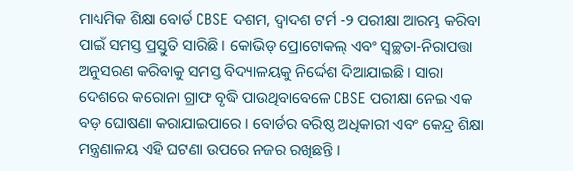ମାଧ୍ୟମିକ ଶିକ୍ଷା ବୋର୍ଡ CBSE ଦଶମ, ଦ୍ୱାଦଶ ଟର୍ମ -୨ ପରୀକ୍ଷା ଆରମ୍ଭ କରିବା ପାଇଁ ସମସ୍ତ ପ୍ରସ୍ତୁତି ସାରିଛି । କୋଭିଡ୍ ପ୍ରୋଟୋକଲ୍ ଏବଂ ସ୍ୱଚ୍ଛତା-ନିରାପତ୍ତା ଅନୁସରଣ କରିବାକୁ ସମସ୍ତ ବିଦ୍ୟାଳୟକୁ ନିର୍ଦ୍ଦେଶ ଦିଆଯାଇଛି । ସାରା ଦେଶରେ କରୋନା ଗ୍ରାଫ ବୃଦ୍ଧି ପାଉଥିବାବେଳେ CBSE ପରୀକ୍ଷା ନେଇ ଏକ ବଡ଼ ଘୋଷଣା କରାଯାଇପାରେ । ବୋର୍ଡର ବରିଷ୍ଠ ଅଧିକାରୀ ଏବଂ କେନ୍ଦ୍ର ଶିକ୍ଷା ମନ୍ତ୍ରଣାଳୟ ଏହି ଘଟଣା ଉପରେ ନଜର ରଖିଛନ୍ତି ।